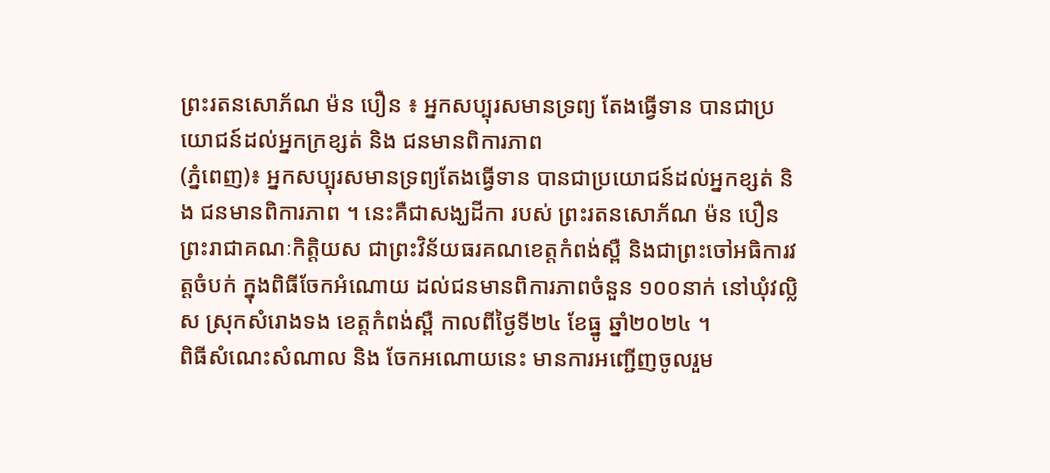ព្រះរតនសោភ័ណ ម៉ន បឿន ៖ អ្នកសប្បុរសមានទ្រព្យ តែងធ្វើទាន បានជាប្រយោជន៍ដល់អ្នកក្រខ្សត់ និង ជនមានពិការភាព
(ភ្នំពេញ)៖ អ្នកសប្បុរសមានទ្រព្យតែងធ្វើទាន បានជាប្រយោជន៍ដល់អ្នកខ្សត់ និង ជនមានពិការភាព ។ នេះគឺជាសង្ឃដីកា របស់ ព្រះរតនសោភ័ណ ម៉ន បឿន ព្រះរាជាគណៈកិត្តិយស ជាព្រះវិន័យធរគណខេត្តកំពង់ស្ពឺ និងជាព្រះចៅអធិការវត្តចំបក់ ក្នុងពិធីចែកអំណោយ ដល់ជនមានពិការភាពចំនួន ១០០នាក់ នៅឃុំវល្លិស ស្រុកសំរោងទង ខេត្តកំពង់ស្ពឺ កាលពីថ្ងៃទី២៤ ខែធ្នូ ឆ្នាំ២០២៤ ។
ពិធីសំណេះសំណាល និង ចែកអណោយនេះ មានការអញ្ជើញចូលរួម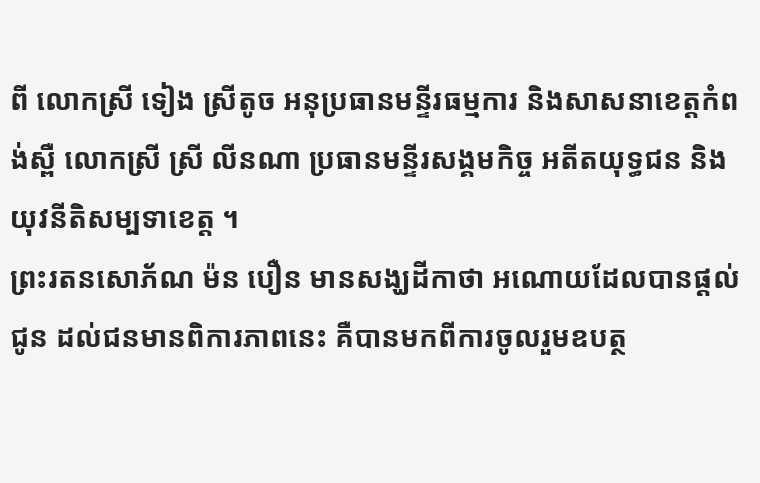ពី លោកស្រី ទៀង ស្រីតូច អនុប្រធានមន្ទីរធម្មការ និងសាសនាខេត្តកំពង់ស្ពឺ លោកស្រី ស្រី លីនណា ប្រធានមន្ទីរសង្គមកិច្ច អតីតយុទ្ធជន និងយុវនីតិសម្បទាខេត្ត ។
ព្រះរតនសោភ័ណ ម៉ន បឿន មានសង្ឃដីកាថា អណោយដែលបានផ្តល់ជូន ដល់ជនមានពិការភាពនេះ គឺបានមកពីការចូលរួមឧបត្ថ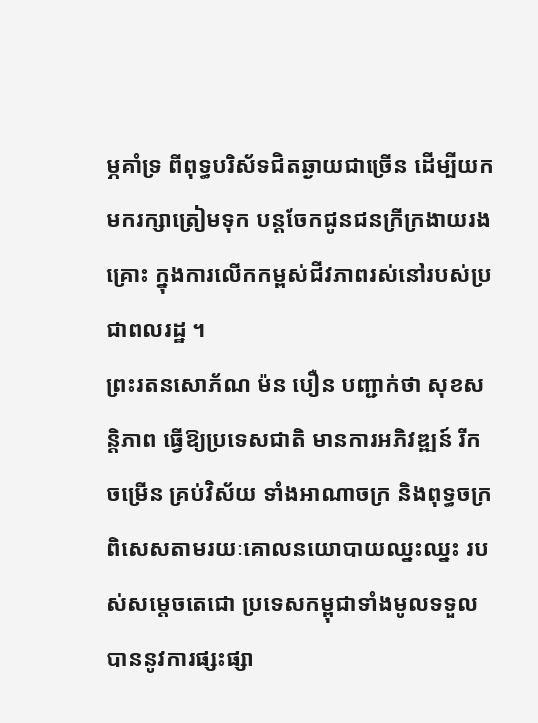ម្ភគាំទ្រ ពីពុទ្ធបរិស័ទជិតឆ្ងាយជាច្រើន ដើម្បីយកមករក្សាត្រៀមទុក បន្តចែកជូនជនក្រីក្រងាយរងគ្រោះ ក្នុងការលើកកម្ពស់ជីវភាពរស់នៅរបស់ប្រជាពលរដ្ឋ ។
ព្រះរតនសោភ័ណ ម៉ន បឿន បញ្ជាក់ថា សុខសន្តិភាព ធ្វើឱ្យប្រទេសជាតិ មានការអភិវឌ្ឍន៍ រីកចម្រើន គ្រប់វិស័យ ទាំងអាណាចក្រ និងពុទ្ធចក្រពិសេសតាមរយៈគោលនយោបាយឈ្នះឈ្នះ របស់សម្តេចតេជោ ប្រទេសកម្ពុជាទាំងមូលទទួលបាននូវការផ្សះផ្សា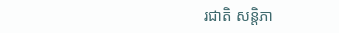រជាតិ សន្តិភា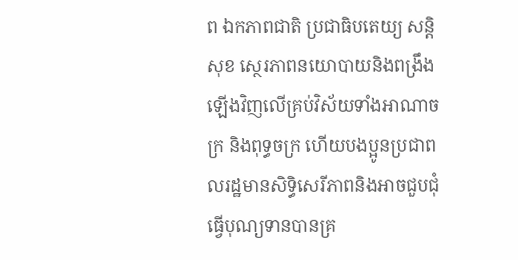ព ឯកភាពជាតិ ប្រជាធិបតេយ្យ សន្តិសុខ ស្ថេរភាពនយោបាយនិងពង្រឹងឡើងវិញលើគ្រប់វិស័យទាំងអាណាចក្រ និងពុទ្ធចក្រ ហើយបងប្អូនប្រជាពលរដ្ឋមានសិទ្ធិសេរីភាពនិងអាចជួបជុំធ្វើបុណ្យទានបានគ្រ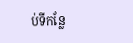ប់ទីកន្លែ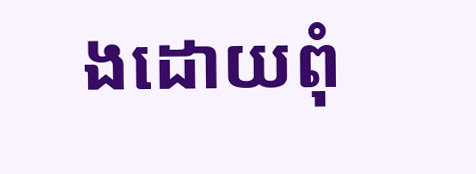ងដោយពុំ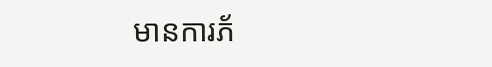មានការភ័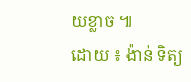យខ្លាច ៕
ដោយ ៖ ង៉ាន់ ទិត្យ